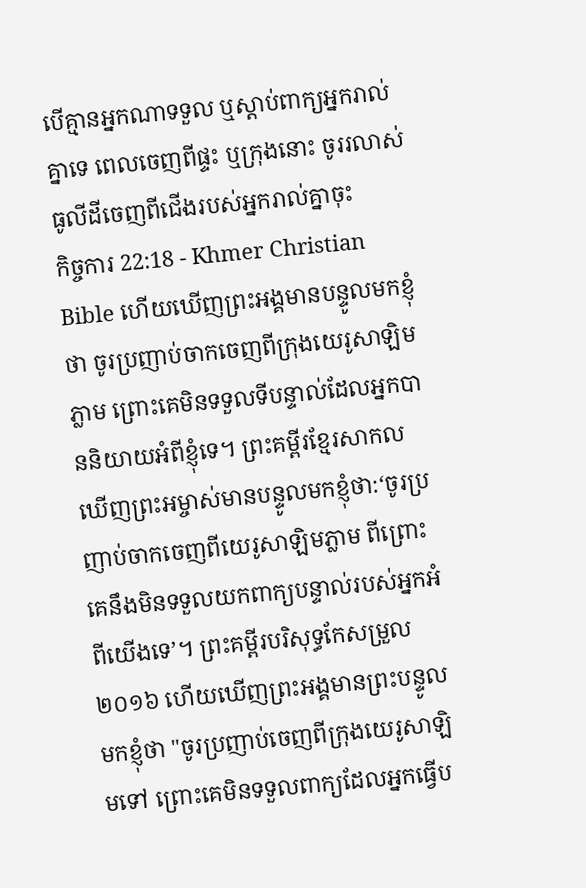បើគ្មានអ្នកណាទទួល ឬស្ដាប់ពាក្យអ្នករាល់គ្នាទេ ពេលចេញពីផ្ទះ ឬក្រុងនោះ ចូររលាស់ធូលីដីចេញពីជើងរបស់អ្នករាល់គ្នាចុះ
កិច្ចការ 22:18 - Khmer Christian Bible ហើយឃើញព្រះអង្គមានបន្ទូលមកខ្ញុំថា ចូរប្រញាប់ចាកចេញពីក្រុងយេរូសាឡិមភ្លាម ព្រោះគេមិនទទួលទីបន្ទាល់ដែលអ្នកបាននិយាយអំពីខ្ញុំទេ។ ព្រះគម្ពីរខ្មែរសាកល ឃើញព្រះអម្ចាស់មានបន្ទូលមកខ្ញុំថា:‘ចូរប្រញាប់ចាកចេញពីយេរូសាឡិមភ្លាម ពីព្រោះគេនឹងមិនទទួលយកពាក្យបន្ទាល់របស់អ្នកអំពីយើងទេ’។ ព្រះគម្ពីរបរិសុទ្ធកែសម្រួល ២០១៦ ហើយឃើញព្រះអង្គមានព្រះបន្ទូលមកខ្ញុំថា "ចូរប្រញាប់ចេញពីក្រុងយេរូសាឡិមទៅ ព្រោះគេមិនទទួលពាក្យដែលអ្នកធ្វើប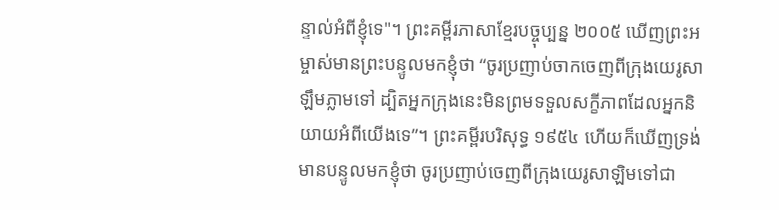ន្ទាល់អំពីខ្ញុំទេ"។ ព្រះគម្ពីរភាសាខ្មែរបច្ចុប្បន្ន ២០០៥ ឃើញព្រះអម្ចាស់មានព្រះបន្ទូលមកខ្ញុំថា “ចូរប្រញាប់ចាកចេញពីក្រុងយេរូសាឡឹមភ្លាមទៅ ដ្បិតអ្នកក្រុងនេះមិនព្រមទទួលសក្ខីភាពដែលអ្នកនិយាយអំពីយើងទេ”។ ព្រះគម្ពីរបរិសុទ្ធ ១៩៥៤ ហើយក៏ឃើញទ្រង់មានបន្ទូលមកខ្ញុំថា ចូរប្រញាប់ចេញពីក្រុងយេរូសាឡិមទៅជា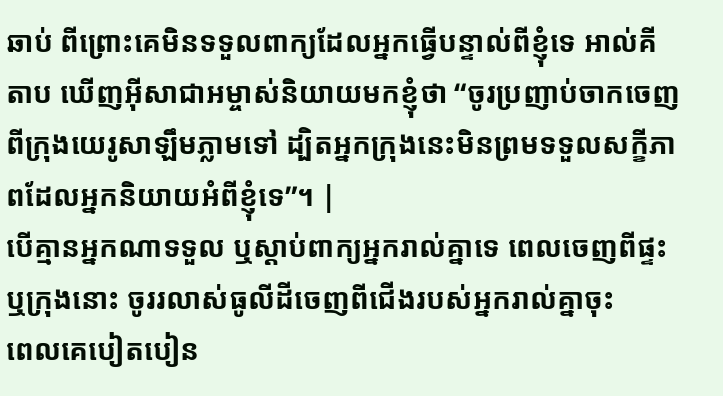ឆាប់ ពីព្រោះគេមិនទទួលពាក្យដែលអ្នកធ្វើបន្ទាល់ពីខ្ញុំទេ អាល់គីតាប ឃើញអ៊ីសាជាអម្ចាស់និយាយមកខ្ញុំថា “ចូរប្រញាប់ចាកចេញពីក្រុងយេរូសាឡឹមភ្លាមទៅ ដ្បិតអ្នកក្រុងនេះមិនព្រមទទួលសក្ខីភាពដែលអ្នកនិយាយអំពីខ្ញុំទេ”។ |
បើគ្មានអ្នកណាទទួល ឬស្ដាប់ពាក្យអ្នករាល់គ្នាទេ ពេលចេញពីផ្ទះ ឬក្រុងនោះ ចូររលាស់ធូលីដីចេញពីជើងរបស់អ្នករាល់គ្នាចុះ
ពេលគេបៀតបៀន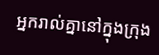អ្នករាល់គ្នានៅក្នុងក្រុង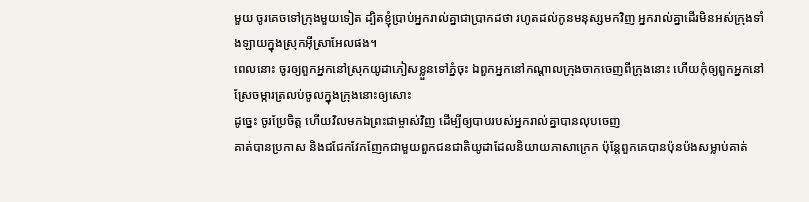មួយ ចូរគេចទៅក្រុងមួយទៀត ដ្បិតខ្ញុំប្រាប់អ្នករាល់គ្នាជាប្រាកដថា រហូតដល់កូនមនុស្សមកវិញ អ្នករាល់គ្នាដើរមិនអស់ក្រុងទាំងឡាយក្នុងស្រុកអ៊ីស្រាអែលផង។
ពេលនោះ ចូរឲ្យពួកអ្នកនៅស្រុកយូដាភៀសខ្លួនទៅភ្នំចុះ ឯពួកអ្នកនៅកណ្ដាលក្រុងចាកចេញពីក្រុងនោះ ហើយកុំឲ្យពួកអ្នកនៅស្រែចម្ការត្រលប់ចូលក្នុងក្រុងនោះឲ្យសោះ
ដូច្នេះ ចូរប្រែចិត្ដ ហើយវិលមកឯព្រះជាម្ចាស់វិញ ដើម្បីឲ្យបាបរបស់អ្នករាល់គ្នាបានលុបចេញ
គាត់បានប្រកាស និងជជែកវែកញែកជាមួយពួកជនជាតិយូដាដែលនិយាយភាសាក្រេក ប៉ុន្ដែពួកគេបានប៉ុនប៉ងសម្លាប់គាត់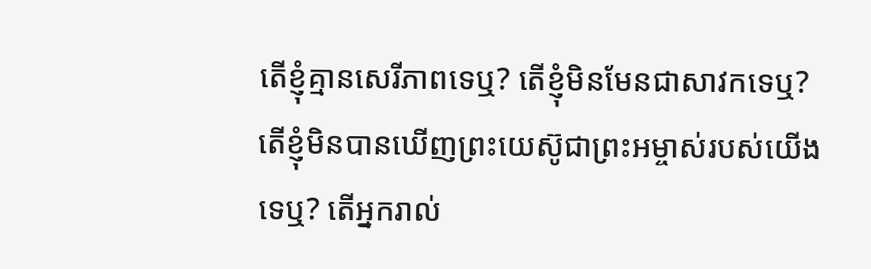តើខ្ញុំគ្មានសេរីភាពទេឬ? តើខ្ញុំមិនមែនជាសាវកទេឬ? តើខ្ញុំមិនបានឃើញព្រះយេស៊ូជាព្រះអម្ចាស់របស់យើងទេឬ? តើអ្នករាល់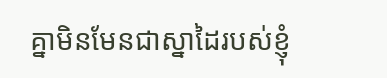គ្នាមិនមែនជាស្នាដៃរបស់ខ្ញុំ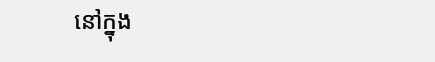នៅក្នុង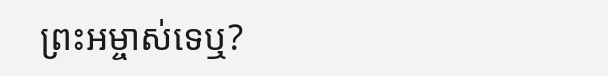ព្រះអម្ចាស់ទេឬ?